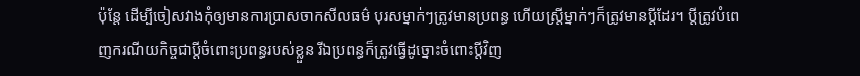ប៉ុន្តែ ដើម្បីចៀសវាងកុំឲ្យមានការប្រាសចាកសីលធម៌ បុរសម្នាក់ៗត្រូវមានប្រពន្ធ ហើយស្ត្រីម្នាក់ៗក៏ត្រូវមានប្ដីដែរ។ ប្ដីត្រូវបំពេញករណីយកិច្ចជាប្ដីចំពោះប្រពន្ធរបស់ខ្លួន រីឯប្រពន្ធក៏ត្រូវធ្វើដូច្នោះចំពោះប្ដីវិញ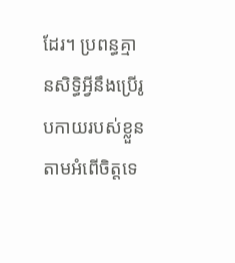ដែរ។ ប្រពន្ធគ្មានសិទ្ធិអ្វីនឹងប្រើរូបកាយរបស់ខ្លួនតាមអំពើចិត្តទេ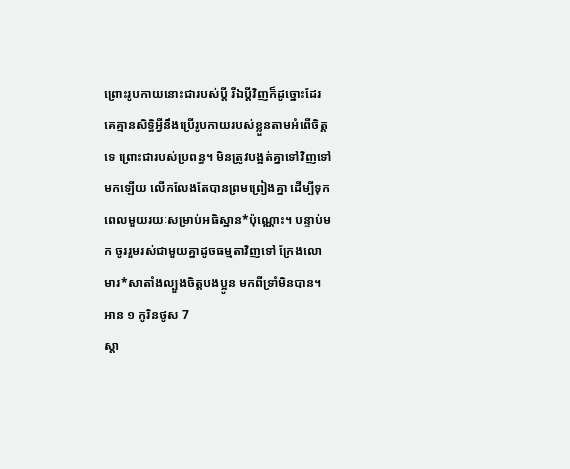ព្រោះរូបកាយនោះជារបស់ប្ដី រីឯប្ដីវិញក៏ដូច្នោះដែរ គេគ្មានសិទ្ធិអ្វីនឹងប្រើរូបកាយរបស់ខ្លួនតាមអំពើចិត្តទេ ព្រោះជារបស់ប្រពន្ធ។ មិនត្រូវបង្អត់គ្នាទៅវិញទៅមកឡើយ លើកលែងតែបានព្រមព្រៀងគ្នា ដើម្បីទុកពេលមួយរយៈសម្រាប់អធិស្ឋាន*ប៉ុណ្ណោះ។ បន្ទាប់មក ចូររួមរស់ជាមួយគ្នាដូចធម្មតាវិញទៅ ក្រែងលោមារ*សាតាំងល្បួងចិត្តបងប្អូន មកពីទ្រាំមិនបាន។
អាន ១ កូរិនថូស 7
ស្ដា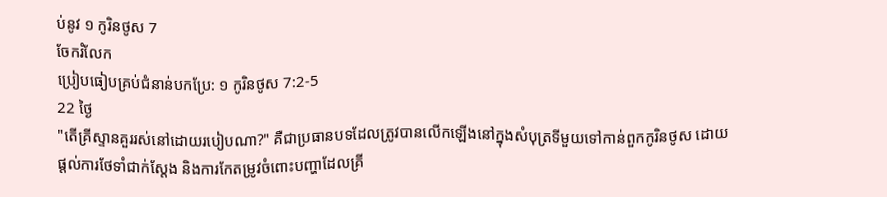ប់នូវ ១ កូរិនថូស 7
ចែករំលែក
ប្រៀបធៀបគ្រប់ជំនាន់បកប្រែ: ១ កូរិនថូស 7:2-5
22 ថ្ងៃ
"តើគ្រីស្ទានគួររស់នៅដោយរបៀបណា?" គឺជាប្រធានបទដែលត្រូវបានលើកឡើងនៅក្នុងសំបុត្រទីមួយទៅកាន់ពួកកូរិនថូស ដោយផ្តល់ការថែទាំជាក់ស្តែង និងការកែតម្រូវចំពោះបញ្ហាដែលគ្រី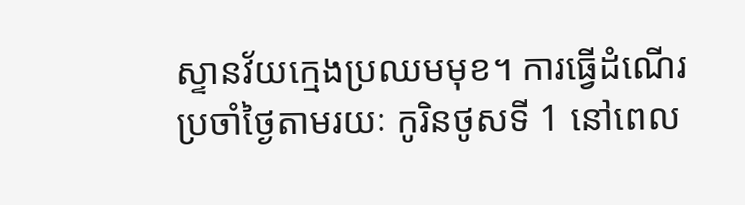ស្ទានវ័យក្មេងប្រឈមមុខ។ ការធ្វើដំណើរប្រចាំថ្ងៃតាមរយៈ កូរិនថូសទី 1 នៅពេល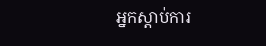អ្នកស្តាប់ការ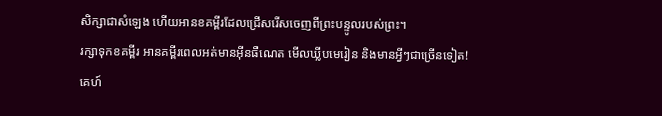សិក្សាជាសំឡេង ហើយអានខគម្ពីរដែលជ្រើសរើសចេញពីព្រះបន្ទូលរបស់ព្រះ។
រក្សាទុកខគម្ពីរ អានគម្ពីរពេលអត់មានអ៊ីនធឺណេត មើលឃ្លីបមេរៀន និងមានអ្វីៗជាច្រើនទៀត!
គេហ៍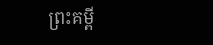ព្រះគម្ពី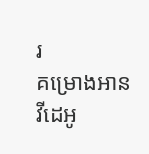រ
គម្រោងអាន
វីដេអូ